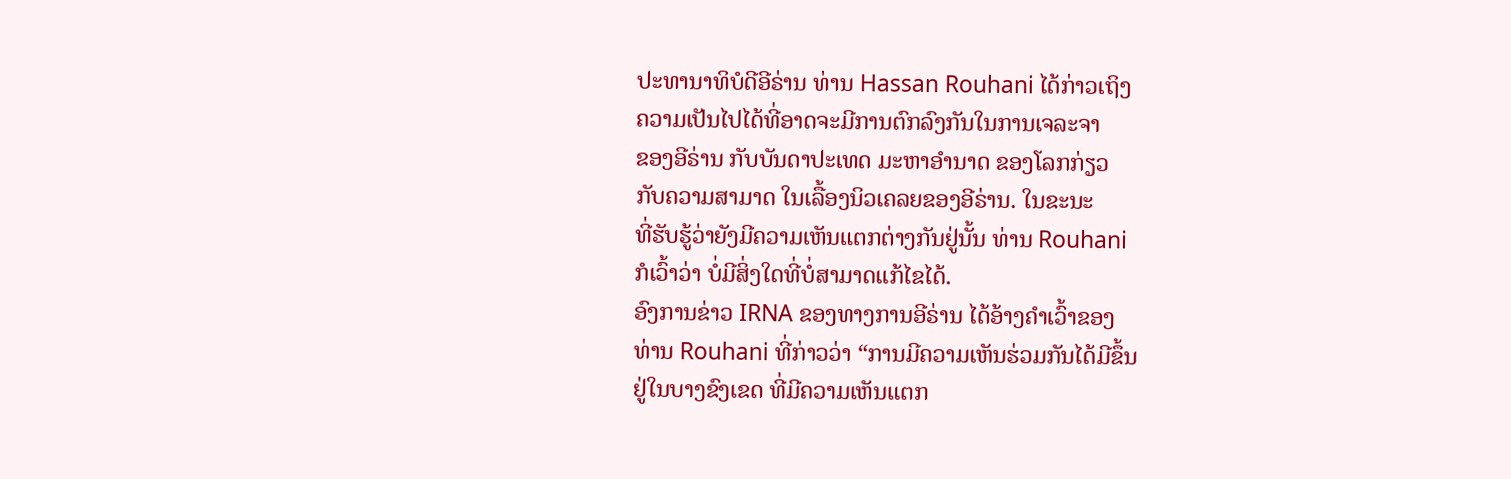ປະທານາທິບໍດີອີຣ່ານ ທ່ານ Hassan Rouhani ໄດ້ກ່າວເຖິງ
ຄວາມເປັນໄປໄດ້ທີ່ອາດຈະມີການຕົກລົງກັນໃນການເຈລະຈາ
ຂອງອີຣ່ານ ກັບບັນດາປະເທດ ມະຫາອຳນາດ ຂອງໂລກກ່ຽວ
ກັບຄວາມສາມາດ ໃນເລື້ອງນິວເຄລຍຂອງອີຣ່ານ. ໃນຂະນະ
ທີ່ຮັບຮູ້ວ່າຍັງມີຄວາມເຫັນແຕກຕ່າງກັນຢູ່ນັ້ນ ທ່ານ Rouhani
ກໍເວົ້າວ່າ ບໍ່ມີສິ່ງໃດທີ່ບໍ່ສາມາດແກ້ໄຂໄດ້.
ອົງການຂ່າວ IRNA ຂອງທາງການອີຣ່ານ ໄດ້ອ້າງຄຳເວົ້າຂອງ
ທ່ານ Rouhani ທີ່ກ່າວວ່າ “ການມີຄວາມເຫັນຮ່ວມກັນໄດ້ມີຂຶ້ນ
ຢູ່ໃນບາງຂົງເຂດ ທີ່ມີຄວາມເຫັນແຕກ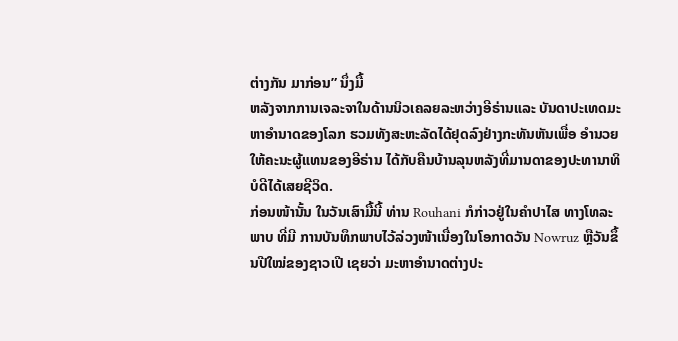ຕ່າງກັນ ມາກ່ອນ” ນຶ່ງມື້
ຫລັງຈາກການເຈລະຈາໃນດ້ານນິວເຄລຍລະຫວ່າງອີຣ່ານແລະ ບັນດາປະເທດມະຫາອຳນາດຂອງໂລກ ຮວມທັງສະຫະລັດໄດ້ຢຸດລົງຢ່າງກະທັນຫັນເພື່ອ ອຳນວຍໃຫ້ຄະນະຜູ້ແທນຂອງອີຣ່ານ ໄດ້ກັບຄືນບ້ານລຸນຫລັງທີ່ມານດາຂອງປະທານາທິ ບໍດີໄດ້ເສຍຊີວິດ.
ກ່ອນໜ້ານັ້ນ ໃນວັນເສົາມື້ນີ້ ທ່ານ Rouhani ກໍກ່າວຢູ່ໃນຄຳປາໄສ ທາງໂທລະພາບ ທີ່ມີ ການບັນທຶກພາບໄວ້ລ່ວງໜ້າເນື່ອງໃນໂອກາດວັນ Nowruz ຫຼືວັນຂຶ້ນປີໃໝ່ຂອງຊາວເປີ ເຊຍວ່າ ມະຫາອຳນາດຕ່າງປະ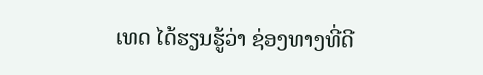ເທດ ໄດ້ຮຽນຮູ້ວ່າ ຊ່ອງທາງທີ່ດີ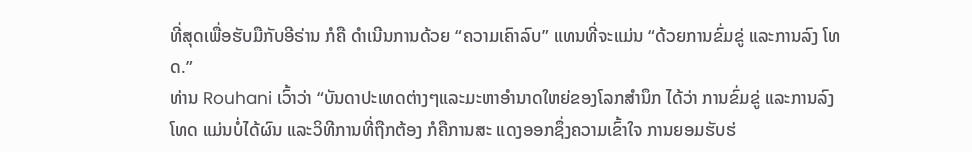ທີ່ສຸດເພື່ອຮັບມືກັບອີຣ່ານ ກໍຄື ດຳເນີນການດ້ວຍ “ຄວາມເຄົາລົບ” ແທນທີ່ຈະແມ່ນ “ດ້ວຍການຂົ່ມຂູ່ ແລະການລົງ ໂທດ.”
ທ່ານ Rouhani ເວົ້າວ່າ “ບັນດາປະເທດຕ່າງໆແລະມະຫາອຳນາດໃຫຍ່ຂອງໂລກສຳນຶກ ໄດ້ວ່າ ການຂົ່ມຂູ່ ແລະການລົງໂທດ ແມ່ນບໍ່ໄດ້ຜົນ ແລະວິທີການທີ່ຖືກຕ້ອງ ກໍຄືການສະ ແດງອອກຊຶ່ງຄວາມເຂົ້າໃຈ ການຍອມຮັບຮ່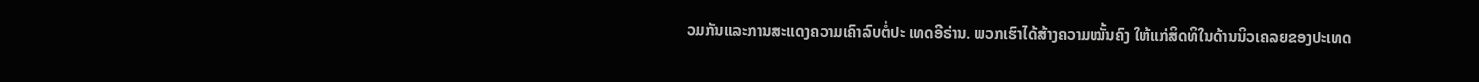ວມກັນແລະການສະແດງຄວາມເຄົາລົບຕໍ່ປະ ເທດອີຣ່ານ. ພວກເຮົາໄດ້ສ້າງຄວາມໝັ້ນຄົງ ໃຫ້ແກ່ສິດທິໃນດ້ານນິວເຄລຍຂອງປະເທດ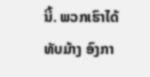ນີ້. ພວກເຮົາໄດ້ທັບມ້າງ ອົງກາ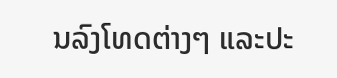ນລົງໂທດຕ່າງໆ ແລະປະ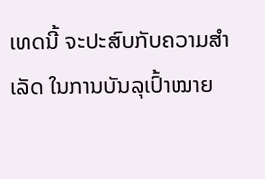ເທດນີ້ ຈະປະສົບກັບຄວາມສຳ
ເລັດ ໃນການບັນລຸເປົ້າໝາຍ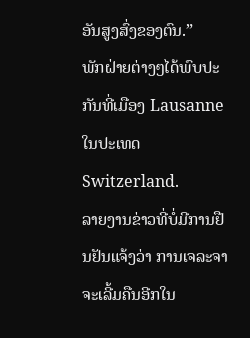ອັນສູງສົ່ງຂອງຕົນ.”
ພັກຝ່າຍຕ່າງໆໄດ້ພົບປະກັນທີ່ເມືອງ Lausanne ໃນປະເທດ Switzerland.
ລາຍງານຂ່າວທີ່ບໍ່ມີການຢືນຢັນແຈ້ງວ່າ ການເຈລະຈາຈະເລີ້ມຄືນອີກໃນ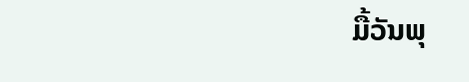ມື້ວັນພຸ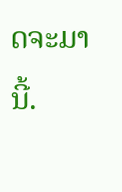ດຈະມານີ້.